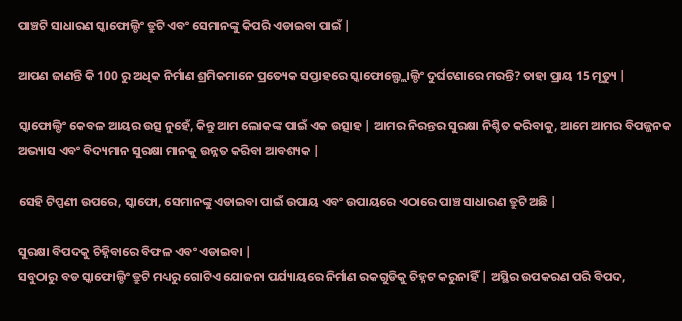ପାଞ୍ଚଟି ସାଧାରଣ ସ୍କାଫୋଲ୍ଡିଂ ତ୍ରୁଟି ଏବଂ ସେମାନଙ୍କୁ କିପରି ଏଡାଇବା ପାଇଁ |

ଆପଣ ଜାଣନ୍ତି କି 100 ରୁ ଅଧିକ ନିର୍ମାଣ ଶ୍ରମିକମାନେ ପ୍ରତ୍ୟେକ ସପ୍ତାହରେ ସ୍କାଫୋଲ୍ଫ୍ଲୋଲ୍ଡିଂ ଦୁର୍ଘଟଣାରେ ମରନ୍ତି? ତାହା ପ୍ରାୟ 15 ମୃତ୍ୟୁ |

ସ୍କାଫୋଲ୍ଡିଂ କେବଳ ଆୟର ଉତ୍ସ ନୁହେଁ, କିନ୍ତୁ ଆମ ଲୋକଙ୍କ ପାଇଁ ଏକ ଉତ୍ସାହ | ଆମର ନିରନ୍ତର ସୁରକ୍ଷା ନିଶ୍ଚିତ କରିବାକୁ, ଆମେ ଆମର ବିପଜ୍ଜନକ ଅଭ୍ୟାସ ଏବଂ ବିଦ୍ୟମାନ ସୁରକ୍ଷା ମାନକୁ ଉନ୍ନତ କରିବା ଆବଶ୍ୟକ |

ସେହି ଟିପ୍ପଣୀ ଉପରେ, ସ୍କାଫୋ, ସେମାନଙ୍କୁ ଏଡାଇବା ପାଇଁ ଉପାୟ ଏବଂ ଉପାୟରେ ଏଠାରେ ପାଞ୍ଚ ସାଧାରଣ ତ୍ରୁଟି ଅଛି |

ସୁରକ୍ଷା ବିପଦକୁ ଚିହ୍ନିବାରେ ବିଫଳ ଏବଂ ଏଡାଇବା |
ସବୁଠାରୁ ବଡ ସ୍କାଫୋଲ୍ଡିଂ ତ୍ରୁଟି ମଧ୍ୟରୁ ଗୋଟିଏ ଯୋଜନା ପର୍ଯ୍ୟାୟରେ ନିର୍ମାଣ ରକଗୁଡିକୁ ଚିହ୍ନଟ କରୁନାହିଁ | ଅସ୍ଥିର ଉପକରଣ ପରି ବିପଦ,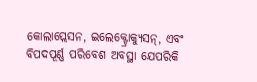କୋଲାପ୍ଲେସନ, ଇଲେକ୍ଟ୍ରୋକ୍ୟୁସନ୍, ଏବଂ ବିପଦପୂର୍ଣ୍ଣ ପରିବେଶ ଅବସ୍ଥା ଯେପରିକି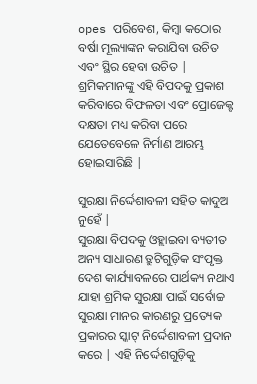opes ପରିବେଶ, କିମ୍ବା କଠୋର ବର୍ଷା ମୂଲ୍ୟାଙ୍କନ କରାଯିବା ଉଚିତ ଏବଂ ସ୍ଥିର ହେବା ଉଚିତ | ଶ୍ରମିକମାନଙ୍କୁ ଏହି ବିପଦକୁ ପ୍ରକାଶ କରିବାରେ ବିଫଳତା ଏବଂ ପ୍ରୋଜେକ୍ଟ ଦକ୍ଷତା ମଧ୍ୟ କରିବା ପରେ ଯେତେବେଳେ ନିର୍ମାଣ ଆରମ୍ଭ ହୋଇସାରିଛି |

ସୁରକ୍ଷା ନିର୍ଦ୍ଦେଶାବଳୀ ସହିତ କାଦୁଅ ନୁହେଁ |
ସୁରକ୍ଷା ବିପଦକୁ ଓହ୍ଲାଇବା ବ୍ୟତୀତ ଅନ୍ୟ ସାଧାରଣ ତ୍ରୁଟିଗୁଡ଼ିକ ସଂପୃକ୍ତ ଦେଶ କାର୍ଯ୍ୟାବଳରେ ପାର୍ଥକ୍ୟ ନଥାଏ ଯାହା ଶ୍ରମିକ ସୁରକ୍ଷା ପାଇଁ ସର୍ବୋଚ୍ଚ ସୁରକ୍ଷା ମାନର କାରଣରୁ ପ୍ରତ୍ୟେକ ପ୍ରକାରର ସ୍କାଟ୍ ନିର୍ଦ୍ଦେଶାବଳୀ ପ୍ରଦାନ କରେ | ଏହି ନିର୍ଦ୍ଦେଶଗୁଡ଼ିକୁ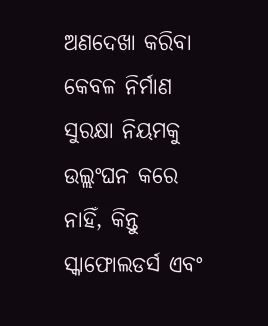ଅଣଦେଖା କରିବା କେବଳ ନିର୍ମାଣ ସୁରକ୍ଷା ନିୟମକୁ ଉଲ୍ଲଂଘନ କରେ ନାହିଁ, କିନ୍ତୁ ସ୍କାଫୋଲଡର୍ସ ଏବଂ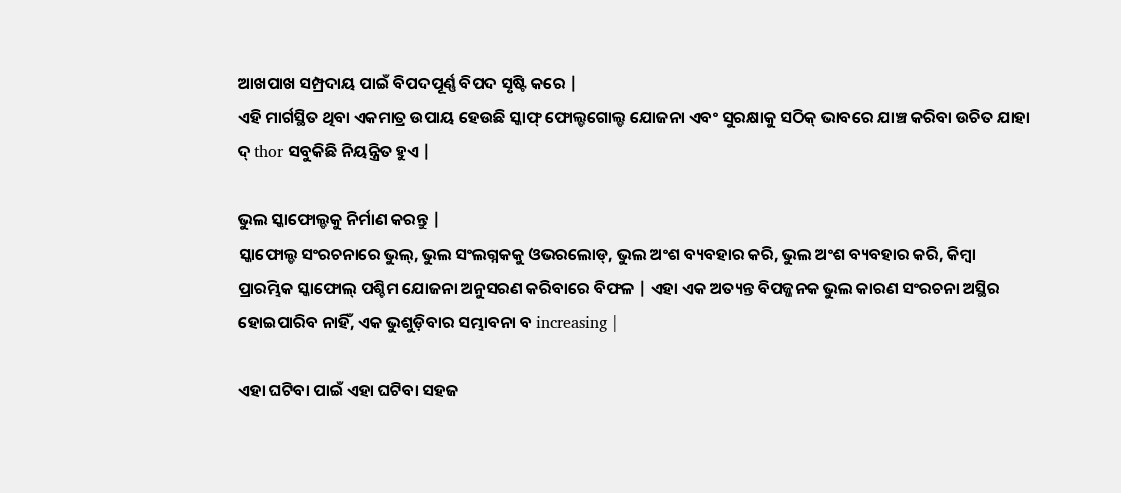ଆଖପାଖ ସମ୍ପ୍ରଦାୟ ପାଇଁ ବିପଦପୂର୍ଣ୍ଣ ବିପଦ ସୃଷ୍ଟି କରେ |
ଏହି ମାର୍ଗସ୍ଥିତ ଥିବା ଏକମାତ୍ର ଉପାୟ ହେଉଛି ସ୍କାଫ୍ ଫୋଲ୍ଡଗୋଲ୍ଡ ଯୋଜନା ଏବଂ ସୁରକ୍ଷାକୁ ସଠିକ୍ ଭାବରେ ଯାଞ୍ଚ କରିବା ଉଚିତ ଯାହା ଦ୍ thor ସବୁକିଛି ନିୟନ୍ତ୍ରିତ ହୁଏ |

ଭୁଲ ସ୍କାଫୋଲ୍ଡକୁ ନିର୍ମାଣ କରନ୍ତୁ |
ସ୍କାଫୋଲ୍ଡ ସଂରଚନାରେ ଭୁଲ୍, ଭୁଲ ସଂଲଗ୍ନକକୁ ଓଭରଲୋଡ୍, ଭୁଲ ଅଂଶ ବ୍ୟବହାର କରି, ଭୁଲ ଅଂଶ ବ୍ୟବହାର କରି, କିମ୍ବା ପ୍ରାରମ୍ଭିକ ସ୍କାଫୋଲ୍ ପଶ୍ଚିମ ଯୋଜନା ଅନୁସରଣ କରିବାରେ ବିଫଳ | ଏହା ଏକ ଅତ୍ୟନ୍ତ ବିପଜ୍ଜନକ ଭୁଲ କାରଣ ସଂରଚନା ଅସ୍ଥିର ହୋଇପାରିବ ନାହିଁ, ଏକ ଭୁଶୁଡ଼ିବାର ସମ୍ଭାବନା ବ increasing |

ଏହା ଘଟିବା ପାଇଁ ଏହା ଘଟିବା ସହଜ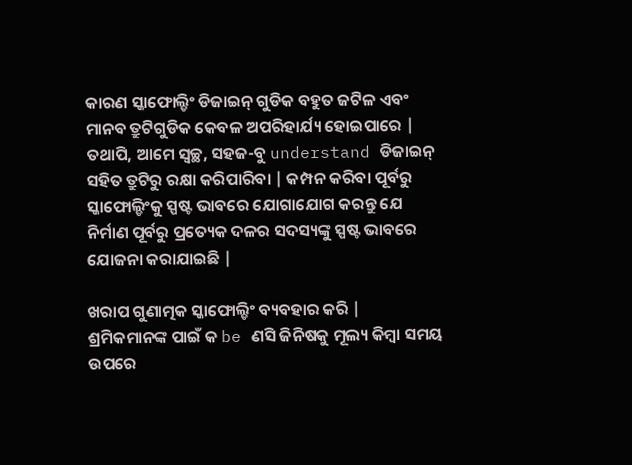କାରଣ ସ୍କାଫୋଲ୍ଡିଂ ଡିଜାଇନ୍ ଗୁଡିକ ବହୁତ ଜଟିଳ ଏବଂ ମାନବ ତ୍ରୁଟିଗୁଡିକ କେବଳ ଅପରିହାର୍ଯ୍ୟ ହୋଇପାରେ | ତଥାପି, ଆମେ ସ୍ୱଚ୍ଛ, ସହଜ-ବୁ understand ଡିଜାଇନ୍ ସହିତ ତ୍ରୁଟିରୁ ରକ୍ଷା କରିପାରିବା | କମ୍ପନ କରିବା ପୂର୍ବରୁ ସ୍କାଫୋଲ୍ଡିଂକୁ ସ୍ପଷ୍ଟ ଭାବରେ ଯୋଗାଯୋଗ କରନ୍ତୁ ଯେ ନିର୍ମାଣ ପୂର୍ବରୁ ପ୍ରତ୍ୟେକ ଦଳର ସଦସ୍ୟଙ୍କୁ ସ୍ପଷ୍ଟ ଭାବରେ ଯୋଜନା କରାଯାଇଛି |

ଖରାପ ଗୁଣାତ୍ମକ ସ୍କାଫୋଲ୍ଡିଂ ବ୍ୟବହାର କରି |
ଶ୍ରମିକମାନଙ୍କ ପାଇଁ କ be ଣସି ଜିନିଷକୁ ମୂଲ୍ୟ କିମ୍ବା ସମୟ ଉପରେ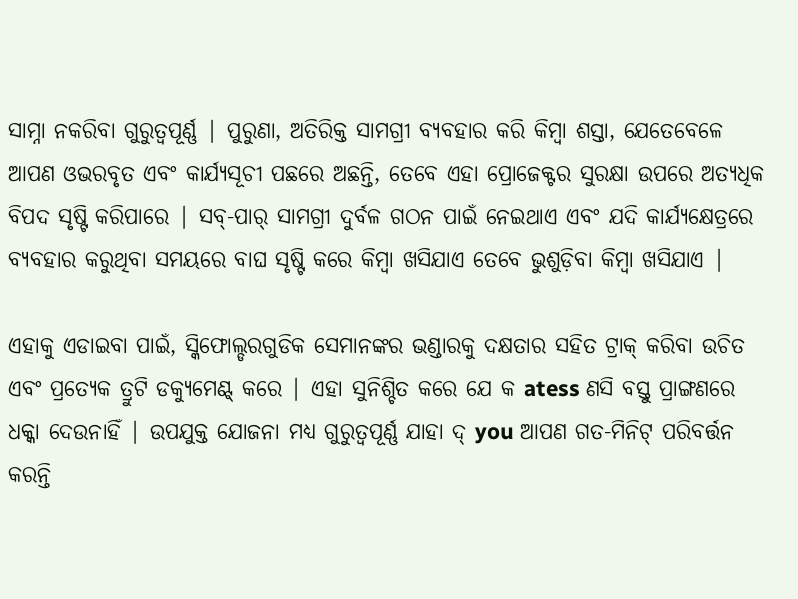ସାମ୍ନା ନକରିବା ଗୁରୁତ୍ୱପୂର୍ଣ୍ଣ | ପୁରୁଣା, ଅତିରିକ୍ତ ସାମଗ୍ରୀ ବ୍ୟବହାର କରି କିମ୍ବା ଶସ୍ତା, ଯେତେବେଳେ ଆପଣ ଓଭରବୃତ ଏବଂ କାର୍ଯ୍ୟସୂଚୀ ପଛରେ ଅଛନ୍ତି, ତେବେ ଏହା ପ୍ରୋଜେକ୍ଟର ସୁରକ୍ଷା ଉପରେ ଅତ୍ୟଧିକ ବିପଦ ସୃଷ୍ଟି କରିପାରେ | ସବ୍-ପାର୍ ସାମଗ୍ରୀ ଦୁର୍ବଳ ଗଠନ ପାଇଁ ନେଇଥାଏ ଏବଂ ଯଦି କାର୍ଯ୍ୟକ୍ଷେତ୍ରରେ ବ୍ୟବହାର କରୁଥିବା ସମୟରେ ବାଘ ସୃଷ୍ଟି କରେ କିମ୍ବା ଖସିଯାଏ ତେବେ ଭୁଶୁଡ଼ିବା କିମ୍ବା ଖସିଯାଏ |

ଏହାକୁ ଏଡାଇବା ପାଇଁ, ସ୍କିଫୋଲ୍ଡରଗୁଡିକ ସେମାନଙ୍କର ଭଣ୍ଡାରକୁ ଦକ୍ଷତାର ସହିତ ଟ୍ରାକ୍ କରିବା ଉଚିତ ଏବଂ ପ୍ରତ୍ୟେକ ତ୍ରୁଟି ଡକ୍ୟୁମେଣ୍ଟ୍ କରେ | ଏହା ସୁନିଶ୍ଚିତ କରେ ଯେ କ atess ଣସି ବସ୍ତୁ ପ୍ରାଙ୍ଗଣରେ ଧକ୍କା ଦେଉନାହିଁ | ଉପଯୁକ୍ତ ଯୋଜନା ମଧ୍ୟ ଗୁରୁତ୍ୱପୂର୍ଣ୍ଣ ଯାହା ଦ୍ you ଆପଣ ଗତ-ମିନିଟ୍ ପରିବର୍ତ୍ତନ କରନ୍ତି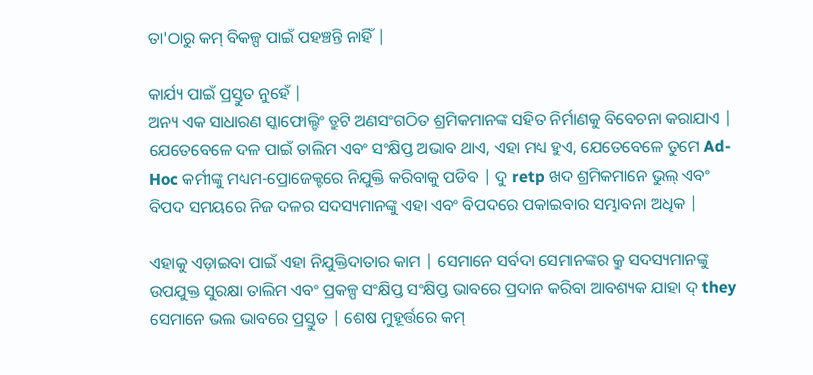ତା'ଠାରୁ କମ୍ ବିକଳ୍ପ ପାଇଁ ପହଞ୍ଚନ୍ତି ନାହିଁ |

କାର୍ଯ୍ୟ ପାଇଁ ପ୍ରସ୍ତୁତ ନୁହେଁ |
ଅନ୍ୟ ଏକ ସାଧାରଣ ସ୍କାଫୋଲ୍ଡିଂ ତ୍ରୁଟି ଅଣସଂଗଠିତ ଶ୍ରମିକମାନଙ୍କ ସହିତ ନିର୍ମାଣକୁ ବିବେଚନା କରାଯାଏ | ଯେତେବେଳେ ଦଳ ପାଇଁ ତାଲିମ ଏବଂ ସଂକ୍ଷିପ୍ତ ଅଭାବ ଥାଏ, ଏହା ମଧ୍ୟ ହୁଏ, ଯେତେବେଳେ ତୁମେ Ad-Hoc କର୍ମୀଙ୍କୁ ମଧ୍ୟମ-ପ୍ରୋଜେକ୍ଟରେ ନିଯୁକ୍ତି କରିବାକୁ ପଡିବ | ଦୁ retp ଖଦ ଶ୍ରମିକମାନେ ଭୁଲ୍ ଏବଂ ବିପଦ ସମୟରେ ନିଜ ଦଳର ସଦସ୍ୟମାନଙ୍କୁ ଏହା ଏବଂ ବିପଦରେ ପକାଇବାର ସମ୍ଭାବନା ଅଧିକ |

ଏହାକୁ ଏଡ଼ାଇବା ପାଇଁ ଏହା ନିଯୁକ୍ତିଦାତାର କାମ | ସେମାନେ ସର୍ବଦା ସେମାନଙ୍କର କ୍ରୁ ସଦସ୍ୟମାନଙ୍କୁ ଉପଯୁକ୍ତ ସୁରକ୍ଷା ତାଲିମ ଏବଂ ପ୍ରକଳ୍ପ ସଂକ୍ଷିପ୍ତ ସଂକ୍ଷିପ୍ତ ଭାବରେ ପ୍ରଦାନ କରିବା ଆବଶ୍ୟକ ଯାହା ଦ୍ they ସେମାନେ ଭଲ ଭାବରେ ପ୍ରସ୍ତୁତ | ଶେଷ ମୁହୂର୍ତ୍ତରେ କମ୍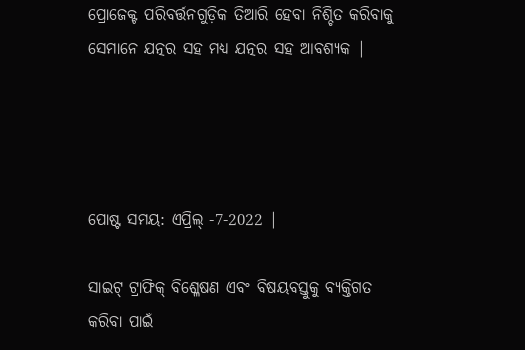ପ୍ରୋଜେକ୍ଟ ପରିବର୍ତ୍ତନଗୁଡ଼ିକ ତିଆରି ହେବା ନିଶ୍ଚିତ କରିବାକୁ ସେମାନେ ଯତ୍ନର ସହ ମଧ୍ୟ ଯତ୍ନର ସହ ଆବଶ୍ୟକ |




ପୋଷ୍ଟ ସମୟ: ଏପ୍ରିଲ୍ -7-2022 |

ସାଇଟ୍ ଟ୍ରାଫିକ୍ ବିଶ୍ଳେଷଣ ଏବଂ ବିଷୟବସ୍ତୁକୁ ବ୍ୟକ୍ତିଗତ କରିବା ପାଇଁ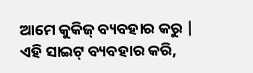ଆମେ କୁକିଜ୍ ବ୍ୟବହାର କରୁ | ଏହି ସାଇଟ୍ ବ୍ୟବହାର କରି,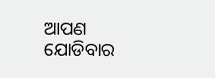ଆପଣ ଯୋଡିବାର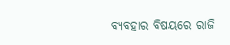ବ୍ୟବହାର ବିଷୟରେ ରାଜି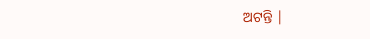ଅଟନ୍ତି |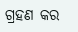ଗ୍ରହଣ କର